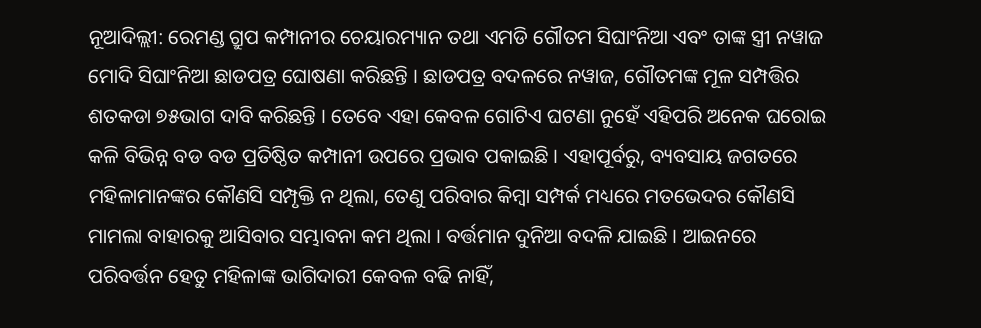ନୂଆଦିଲ୍ଲୀ: ରେମଣ୍ଡ ଗ୍ରୁପ କମ୍ପାନୀର ଚେୟାରମ୍ୟାନ ତଥା ଏମଡି ଗୌତମ ସିଘାଂନିଆ ଏବଂ ତାଙ୍କ ସ୍ତ୍ରୀ ନୱାଜ ମୋଦି ସିଘାଂନିଆ ଛାଡପତ୍ର ଘୋଷଣା କରିଛନ୍ତି । ଛାଡପତ୍ର ବଦଳରେ ନୱାଜ, ଗୌତମଙ୍କ ମୂଳ ସମ୍ପତ୍ତିର ଶତକଡା ୭୫ଭାଗ ଦାବି କରିଛନ୍ତି । ତେବେ ଏହା କେବଳ ଗୋଟିଏ ଘଟଣା ନୁହେଁ ଏହିପରି ଅନେକ ଘରୋଇ କଳି ବିଭିନ୍ନ ବଡ ବଡ ପ୍ରତିଷ୍ଠିତ କମ୍ପାନୀ ଉପରେ ପ୍ରଭାବ ପକାଇଛି । ଏହାପୂର୍ବରୁ, ବ୍ୟବସାୟ ଜଗତରେ ମହିଳାମାନଙ୍କର କୌଣସି ସମ୍ପୃକ୍ତି ନ ଥିଲା, ତେଣୁ ପରିବାର କିମ୍ବା ସମ୍ପର୍କ ମଧ୍ୟରେ ମତଭେଦର କୌଣସି ମାମଲା ବାହାରକୁ ଆସିବାର ସମ୍ଭାବନା କମ ଥିଲା । ବର୍ତ୍ତମାନ ଦୁନିଆ ବଦଳି ଯାଇଛି । ଆଇନରେ ପରିବର୍ତ୍ତନ ହେତୁ ମହିଳାଙ୍କ ଭାଗିଦାରୀ କେବଳ ବଢି ନାହିଁ,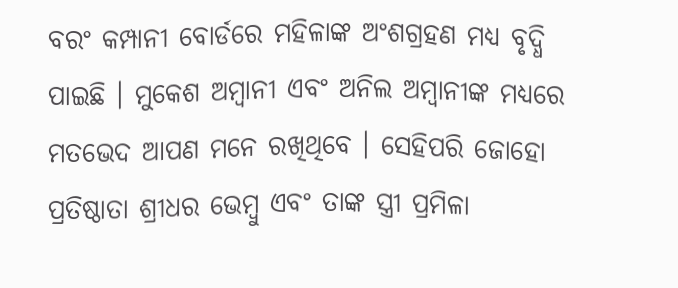ବରଂ କମ୍ପାନୀ ବୋର୍ଡରେ ମହିଳାଙ୍କ ଅଂଶଗ୍ରହଣ ମଧ୍ୟ ବୃଦ୍ଧି ପାଇଛି । ମୁକେଶ ଅମ୍ବାନୀ ଏବଂ ଅନିଲ ଅମ୍ବାନୀଙ୍କ ମଧ୍ୟରେ ମତଭେଦ ଆପଣ ମନେ ରଖିଥିବେ । ସେହିପରି ଜୋହୋ ପ୍ରତିଷ୍ଠାତା ଶ୍ରୀଧର ଭେମ୍ବୁ ଏବଂ ତାଙ୍କ ସ୍ତ୍ରୀ ପ୍ରମିଳା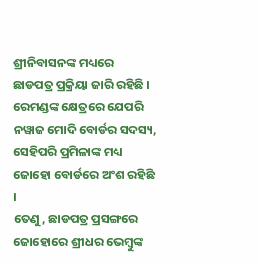ଶ୍ରୀନିବାସନଙ୍କ ମଧ୍ୟରେ ଛାଡପତ୍ର ପ୍ରକ୍ରିୟା ଜାରି ରହିଛି । ରେମଣ୍ଡଙ୍କ କ୍ଷେତ୍ରରେ ଯେପରି ନୱାଜ ମୋଦି ବୋର୍ଡର ସଦସ୍ୟ, ସେହିପରି ପ୍ରମିଳାଙ୍କ ମଧ୍ୟ ଜୋହୋ ବୋର୍ଡରେ ଅଂଶ ରହିଛି ।
ତେଣୁ, ଛାଡପତ୍ର ପ୍ରସଙ୍ଗରେ ଜୋହୋରେ ଶ୍ରୀଧର ଭେମ୍ବୁଙ୍କ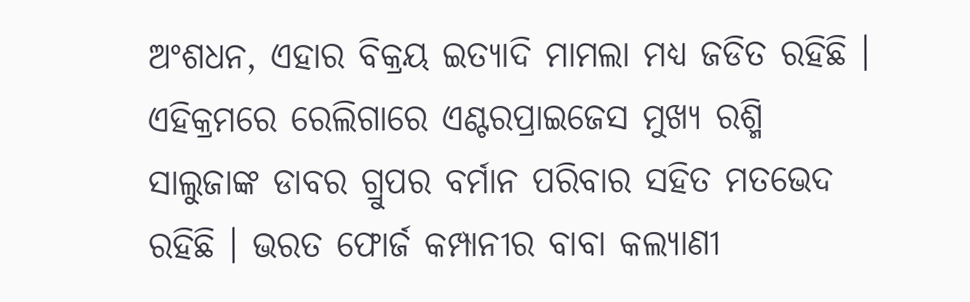ଅଂଶଧନ, ଏହାର ବିକ୍ରୟ ଇତ୍ୟାଦି ମାମଲା ମଧ୍ୟ ଜଡିତ ରହିଛି । ଏହିକ୍ରମରେ ରେଲିଗାରେ ଏଣ୍ଟରପ୍ରାଇଜେସ ମୁଖ୍ୟ ରଶ୍ମି ସାଲୁଜାଙ୍କ ଡାବର ଗ୍ରୁପର ବର୍ମାନ ପରିବାର ସହିତ ମତଭେଦ ରହିଛି । ଭରତ ଫୋର୍ଜ କମ୍ପାନୀର ବାବା କଲ୍ୟାଣୀ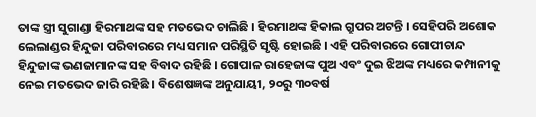ତାଙ୍କ ସ୍ତ୍ରୀ ସୁଗାଣ୍ଡା ହିରମାଥଙ୍କ ସହ ମତଭେଦ ଚାଲିଛି । ହିରମାଥଙ୍କ ହିକାଲ ଗ୍ରୁପର ଅଟନ୍ତି । ସେହିପରି ଅଶୋକ ଲେଲାଣ୍ଡର ହିନ୍ଦୁଜା ପରିବାରରେ ମଧ୍ୟ ସମାନ ପରିସ୍ଥିତି ସୃଷ୍ଟି ହୋଇଛି । ଏହି ପରିବାରରେ ଗୋପୀଚାନ୍ଦ ହିନ୍ଦୁଜାଙ୍କ ଭଣଜାମାନଙ୍କ ସହ ବିବାଦ ରହିଛି । ଗୋପାଳ ରାହେଜାଙ୍କ ପୁଅ ଏବଂ ଦୁଇ ଝିଅଙ୍କ ମଧ୍ୟରେ କମ୍ପାନୀକୁ ନେଇ ମତଭେଦ ଜାରି ରହିଛି । ବିଶେଷଜ୍ଞଙ୍କ ଅନୁଯାୟୀ, ୨୦ରୁ ୩୦ବର୍ଷ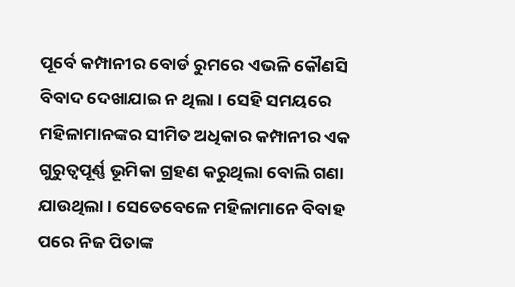ପୂର୍ବେ କମ୍ପାନୀର ବୋର୍ଡ ରୁମରେ ଏଭଳି କୌଣସି ବିବାଦ ଦେଖାଯାଇ ନ ଥିଲା । ସେହି ସମୟରେ ମହିଳାମାନଙ୍କର ସୀମିତ ଅଧିକାର କମ୍ପାନୀର ଏକ ଗୁରୁତ୍ୱପୂର୍ଣ୍ଣ ଭୂମିକା ଗ୍ରହଣ କରୁଥିଲା ବୋଲି ଗଣା ଯାଉଥିଲା । ସେତେବେଳେ ମହିଳାମାନେ ବିବାହ ପରେ ନିଜ ପିତାଙ୍କ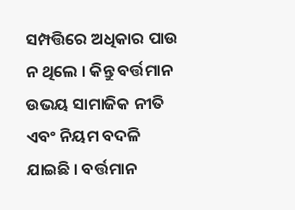ସମ୍ପତ୍ତିରେ ଅଧିକାର ପାଉ ନ ଥିଲେ । କିନ୍ତୁ ବର୍ତ୍ତମାନ ଉଭୟ ସାମାଜିକ ନୀତି ଏବଂ ନିୟମ ବଦଳି ଯାଇଛି । ବର୍ତ୍ତମାନ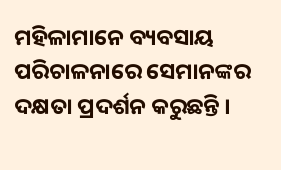ମହିଳାମାନେ ବ୍ୟବସାୟ ପରିଚାଳନାରେ ସେମାନଙ୍କର ଦକ୍ଷତା ପ୍ରଦର୍ଶନ କରୁଛନ୍ତି ।